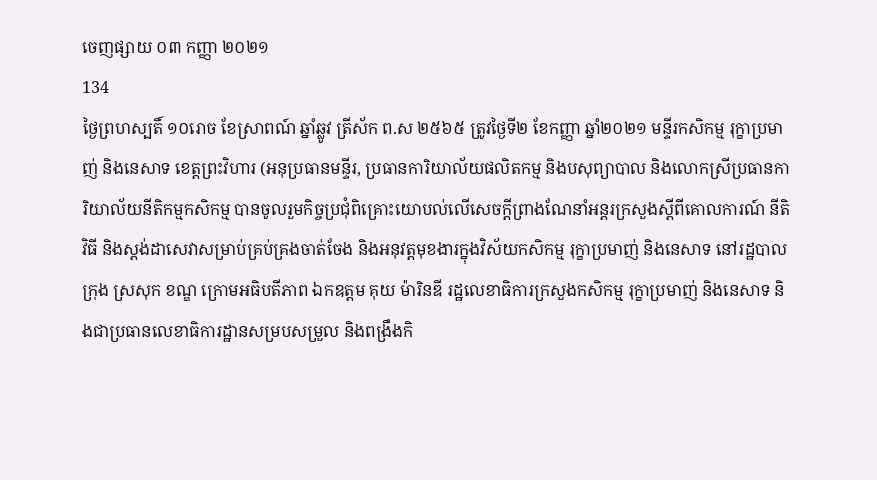ចេញផ្សាយ ០៣ កញ្ញា ២០២១
134
ថ្ងៃព្រហស្បតិ៍ ១០រោច ខែស្រាពណ៍ ឆ្នាំឆ្លូវ ត្រីស័ក ព.ស ២៥៦៥ ត្រូវថ្ងៃទី២ ខែកញ្ញា ឆ្នាំ២០២១ មន្ទីរកសិកម្ម រុក្ខាប្រមាញ់ និងនេសាទ ខេត្តព្រះវិហារ (អនុប្រធានមន្ទីរ, ប្រធានការិយាល័យផលិតកម្ម និងបសុព្យាបាល និងលោកស្រីប្រធានការិយាល័យនីតិកម្មកសិកម្ម បានចូលរួមកិច្ចប្រជុំពិគ្រោះយោបល់លើសេចក្តីព្រាងណែនាំអន្តរក្រសួងស្តីពីគោលការណ៍ នីតិវិធី និងស្តង់ដាសេវាសម្រាប់គ្រប់គ្រងចាត់ចែង និងអនុវត្តមុខងារក្នុងវិស័យកសិកម្ម រុក្ខាប្រមាញ់ និងនេសាទ នៅរដ្ឋបាលក្រុង ស្រសុក ខណ្ឌ ក្រោមអធិបតីភាព ឯកឧត្តម គុយ ម៉ារិនឌី រដ្ឋលេខាធិការក្រសួងកសិកម្ម រុក្ខាប្រមាញ់ និងនេសាទ និងជាប្រធានលេខាធិការដ្ឋានសម្របសម្រួល និងពង្រឹងកិ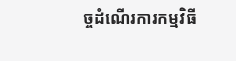ច្ចដំណើរការកម្មវិធី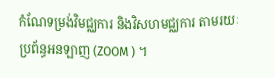កំណែទម្រង់វិមជ្ឈការ និងវិសហមជ្ឈការ តាមរយៈប្រព័ន្ធអនឡាញ (ZOOM ) ។